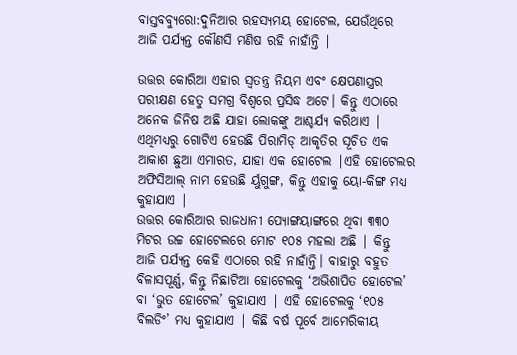ବାସ୍ତବବ୍ୟୁରୋ:ଦୁନିଆର ରହସ୍ୟମୟ ହୋଟେଲ, ଯେଉଁଥିରେ ଆଜି ପର୍ଯ୍ୟନ୍ତ କୌଣସି ମଣିଷ ରହି ନାହାଁନ୍ତି |

ଉତ୍ତର କୋରିଆ ଏହାର ସ୍ୱତନ୍ତ୍ର ନିୟମ ଏବଂ କ୍ଷେପଣାସ୍ତ୍ରର ପରୀକ୍ଷଣ ହେତୁ ସମଗ୍ର ବିଶ୍ୱରେ ପ୍ରସିଦ୍ଧ ଅଟେ। କିନ୍ତୁ ଏଠାରେ ଅନେକ ଜିନିଷ ଅଛି ଯାହା ଲୋକଙ୍କୁ ଆଶ୍ଚର୍ଯ୍ୟ କରିଥାଏ | ଏଥିମଧ୍ୟରୁ ଗୋଟିଏ ହେଉଛି ପିରାମିଡ୍ ଆକୃତିର ସୂଚିତ ଏକ ଆକାଶ ଛୁଆ ଏମାରତ, ଯାହା ଏକ ହୋଟେଲ |ଏହି ହୋଟେଲର ଅଫିସିଆଲ୍ ନାମ ହେଉଛି ର୍ୟୁଗୁଙ୍ଗ, କିନ୍ତୁ ଏହାକୁ ୟୋ-କିଙ୍ଗ ମଧ୍ୟ କୁହାଯାଏ |
ଉତ୍ତର କୋରିଆର ରାଜଧାନୀ ପ୍ୟୋଙ୍ଗୟାଙ୍ଗରେ ଥିବା ୩୩୦ ମିଟର ଉଚ୍ଚ ହୋଟେଲରେ ମୋଟ ୧୦୫ ମହଲା ଅଛି | କିନ୍ତୁ ଆଜି ପର୍ଯ୍ୟନ୍ତ କେହି ଏଠାରେ ରହି ନାହାଁନ୍ତି। ବାହାରୁ ବହୁତ ବିଳାସପୂର୍ଣ୍ଣ, କିନ୍ତୁ ନିଛାଟିଆ ହୋଟେଲକୁ ‘ଅଭିଶାପିତ ହୋଟେଲ’ ବା ‘ଭୁତ ହୋଟେଲ’ କୁହାଯାଏ | ଏହି ହୋଟେଲକୁ ‘୧୦୫ ବିଲଡିଂ’ ମଧ୍ୟ କୁହାଯାଏ | କିଛି ବର୍ଷ ପୂର୍ବେ ଆମେରିକୀୟ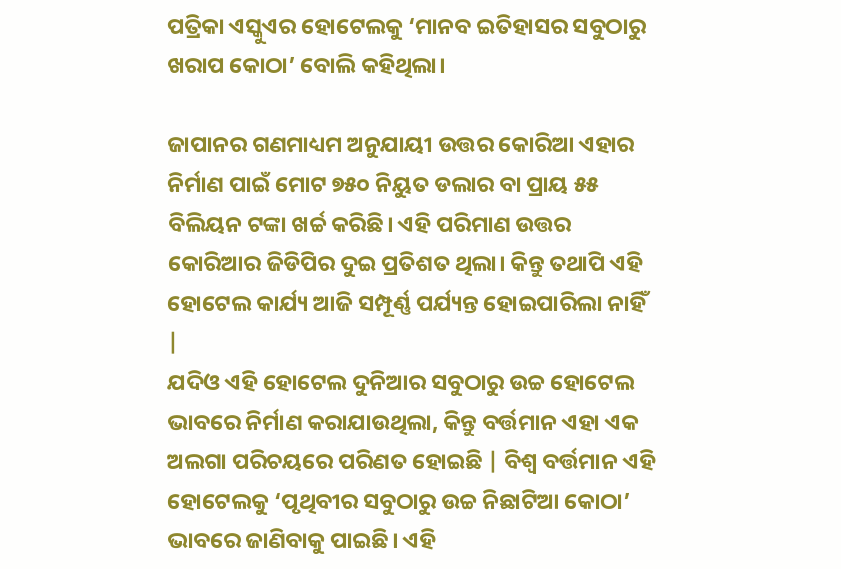ପତ୍ରିକା ଏସ୍କୁଏର ହୋଟେଲକୁ ‘ମାନବ ଇତିହାସର ସବୁଠାରୁ ଖରାପ କୋଠା’ ବୋଲି କହିଥିଲା।

ଜାପାନର ଗଣମାଧ୍ୟମ ଅନୁଯାୟୀ ଉତ୍ତର କୋରିଆ ଏହାର ନିର୍ମାଣ ପାଇଁ ମୋଟ ୭୫୦ ନିୟୁତ ଡଲାର ବା ପ୍ରାୟ ୫୫ ବିଲିୟନ ଟଙ୍କା ଖର୍ଚ୍ଚ କରିଛି। ଏହି ପରିମାଣ ଉତ୍ତର କୋରିଆର ଜିଡିପିର ଦୁଇ ପ୍ରତିଶତ ଥିଲା। କିନ୍ତୁ ତଥାପି ଏହି ହୋଟେଲ କାର୍ଯ୍ୟ ଆଜି ସମ୍ପୂର୍ଣ୍ଣ ପର୍ଯ୍ୟନ୍ତ ହୋଇପାରିଲା ନାହିଁ |
ଯଦିଓ ଏହି ହୋଟେଲ ଦୁନିଆର ସବୁଠାରୁ ଉଚ୍ଚ ହୋଟେଲ ଭାବରେ ନିର୍ମାଣ କରାଯାଉଥିଲା, କିନ୍ତୁ ବର୍ତ୍ତମାନ ଏହା ଏକ ଅଲଗା ପରିଚୟରେ ପରିଣତ ହୋଇଛି | ବିଶ୍ୱ ବର୍ତ୍ତମାନ ଏହି ହୋଟେଲକୁ ‘ପୃଥିବୀର ସବୁଠାରୁ ଉଚ୍ଚ ନିଛାଟିଆ କୋଠା’ ଭାବରେ ଜାଣିବାକୁ ପାଇଛି। ଏହି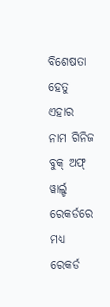ବିଶେଷତା ହେତୁ ଏହାର ନାମ ଗିନିଜ ବୁକ୍ ଅଫ୍ ୱାର୍ଲ୍ଡ ରେକର୍ଡରେ ମଧ୍ୟ ରେକର୍ଡ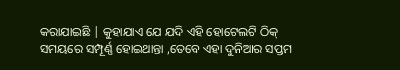କରାଯାଇଛି | କୁହାଯାଏ ଯେ ଯଦି ଏହି ହୋଟେଲଟି ଠିକ୍ ସମୟରେ ସମ୍ପୂର୍ଣ୍ଣ ହୋଇଥାନ୍ତା ,ତେବେ ଏହା ଦୁନିଆର ସପ୍ତମ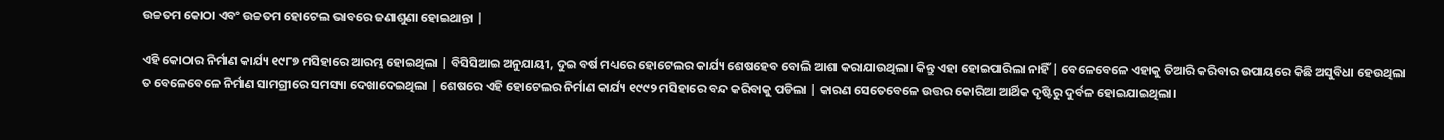ଉଚ୍ଚତମ କୋଠା ଏବଂ ଉଚ୍ଚତମ ହୋଟେଲ ଭାବରେ ଜଣାଶୁଣା ହୋଇଥାନ୍ତା |

ଏହି କୋଠାର ନିର୍ମାଣ କାର୍ଯ୍ୟ ୧୯୮୭ ମସିହାରେ ଆରମ୍ଭ ହୋଇଥିଲା | ବିସିସିଆଇ ଅନୁଯାୟୀ, ଦୁଇ ବର୍ଷ ମଧ୍ୟରେ ହୋଟେଲର କାର୍ଯ୍ୟ ଶେଷହେବ ବୋଲି ଆଶା କରାଯାଉଥିଲା। କିନ୍ତୁ ଏହା ହୋଇପାରିଲା ନାହିଁ | ବେଳେବେଳେ ଏହାକୁ ତିଆରି କରିବାର ଉପାୟରେ କିଛି ଅସୁବିଧା ହେଉଥିଲା ତ ବେଳେବେଳେ ନିର୍ମାଣ ସାମଗ୍ରୀରେ ସମସ୍ୟା ଦେଖାଦେଇଥିଲା | ଶେଷରେ ଏହି ହୋଟେଲର ନିର୍ମାଣ କାର୍ଯ୍ୟ ୧୯୯୨ ମସିହାରେ ବନ୍ଦ କରିବାକୁ ପଡିଲା | କାରଣ ସେତେବେଳେ ଉତ୍ତର କୋରିଆ ଆର୍ଥିକ ଦୃଷ୍ଟିରୁ ଦୁର୍ବଳ ହୋଇଯାଇଥିଲା।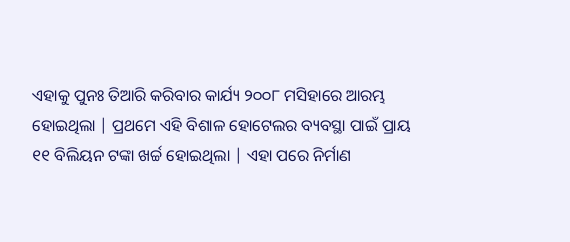ଏହାକୁ ପୁନଃ ତିଆରି କରିବାର କାର୍ଯ୍ୟ ୨୦୦୮ ମସିହାରେ ଆରମ୍ଭ ହୋଇଥିଲା | ପ୍ରଥମେ ଏହି ବିଶାଳ ହୋଟେଲର ବ୍ୟବସ୍ଥା ପାଇଁ ପ୍ରାୟ ୧୧ ବିଲିୟନ ଟଙ୍କା ଖର୍ଚ୍ଚ ହୋଇଥିଲା | ଏହା ପରେ ନିର୍ମାଣ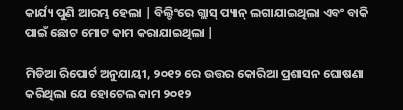କାର୍ଯ୍ୟ ପୁଣି ଆରମ୍ଭ ହେଲା | ବିଲ୍ଡିଂରେ ଗ୍ଲାସ୍ ପ୍ୟାନ୍ ଲଗାଯାଇଥିଲା ଏବଂ ବାକି ପାଇଁ ଛୋଟ ମୋଟ କାମ କରାଯାଇଥିଲା |

ମିଡିଆ ରିପୋର୍ଟ ଅନୁଯାୟୀ, ୨୦୧୨ ରେ ଉତ୍ତର କୋରିଆ ପ୍ରଶାସନ ଘୋଷଣା କରିଥିଲା ଯେ ହୋଟେଲ କାମ ୨୦୧୨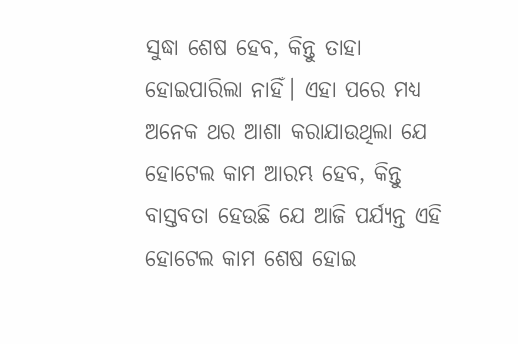ସୁଦ୍ଧା ଶେଷ ହେବ, କିନ୍ତୁ ତାହା ହୋଇପାରିଲା ନାହିଁ। ଏହା ପରେ ମଧ୍ୟ ଅନେକ ଥର ଆଶା କରାଯାଉଥିଲା ଯେ ହୋଟେଲ କାମ ଆରମ୍ଭ ହେବ, କିନ୍ତୁ ବାସ୍ତବତା ହେଉଛି ଯେ ଆଜି ପର୍ଯ୍ୟନ୍ତ ଏହି ହୋଟେଲ କାମ ଶେଷ ହୋଇ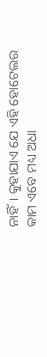ନାହିଁ। କୁହାଯାଏ ଯେ ଏହି ହୋଟେଲର କାମ ଏବେ ମଧ୍ୟ ଅଧା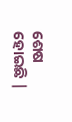ଶେଷ ହୋଇଛି |